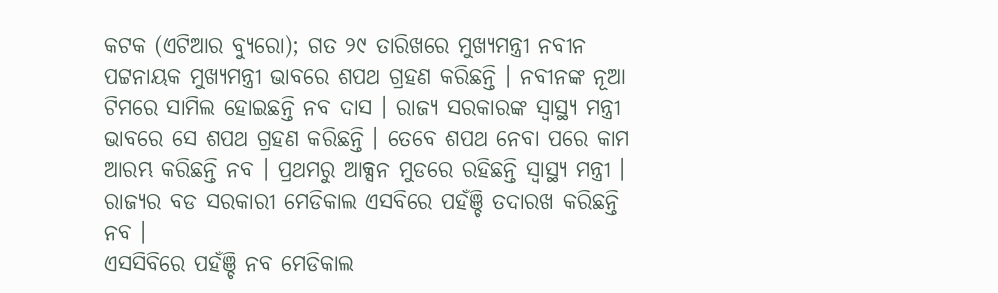କଟକ (ଏଟିଆର ବ୍ୟୁରୋ); ଗତ ୨୯ ତାରିଖରେ ମୁଖ୍ୟମନ୍ତ୍ରୀ ନବୀନ ପଟ୍ଟନାୟକ ମୁଖ୍ୟମନ୍ତ୍ରୀ ଭାବରେ ଶପଥ ଗ୍ରହଣ କରିଛନ୍ତି । ନବୀନଙ୍କ ନୂଆ ଟିମରେ ସାମିଲ ହୋଇଛନ୍ତି ନବ ଦାସ । ରାଜ୍ୟ ସରକାରଙ୍କ ସ୍ୱାସ୍ଥ୍ୟ ମନ୍ତ୍ରୀ ଭାବରେ ସେ ଶପଥ ଗ୍ରହଣ କରିଛନ୍ତି । ତେବେ ଶପଥ ନେବା ପରେ କାମ ଆରମ୍ଭ କରିଛନ୍ତି ନବ । ପ୍ରଥମରୁ ଆକ୍ସନ ମୁଡରେ ରହିଛନ୍ତି ସ୍ୱାସ୍ଥ୍ୟ ମନ୍ତ୍ରୀ । ରାଜ୍ୟର ବଡ ସରକାରୀ ମେଡିକାଲ ଏସବିରେ ପହଁଞ୍ଚି ତଦାରଖ କରିଛନ୍ତି ନବ ।
ଏସସିବିରେ ପହଁଞ୍ଚି ନବ ମେଡିକାଲ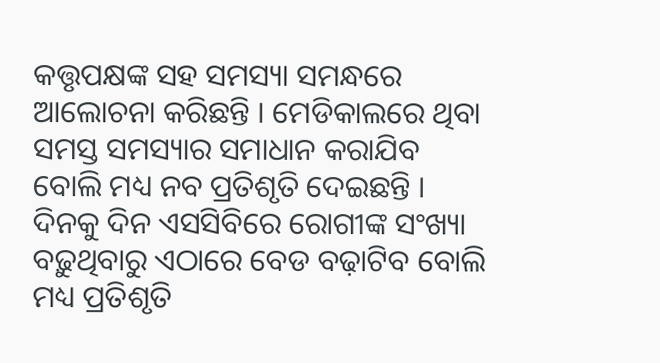କତ୍ତୃପକ୍ଷଙ୍କ ସହ ସମସ୍ୟା ସମନ୍ଧରେ ଆଲୋଚନା କରିଛନ୍ତି । ମେଡିକାଲରେ ଥିବା ସମସ୍ତ ସମସ୍ୟାର ସମାଧାନ କରାଯିବ ବୋଲି ମଧ୍ୟ ନବ ପ୍ରତିଶୃତି ଦେଇଛନ୍ତି । ଦିନକୁ ଦିନ ଏସସିବିରେ ରୋଗୀଙ୍କ ସଂଖ୍ୟା ବଢ଼ୁଥିବାରୁ ଏଠାରେ ବେଡ ବଢ଼ାଟିବ ବୋଲି ମଧ୍ୟ ପ୍ରତିଶୃତି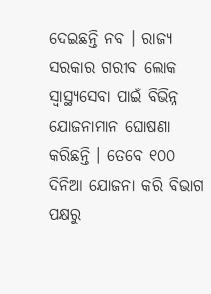ଦେଇଛନ୍ତି ନବ । ରାଜ୍ୟ ସରକାର ଗରୀବ ଲୋକ ସ୍ୱାସ୍ଥ୍ୟସେବା ପାଇଁ ବିଭିନ୍ନ ଯୋଜନାମାନ ଘୋଷଣା କରିଛନ୍ତି । ତେବେ ୧୦୦ ଦିନିଆ ଯୋଜନା କରି ବିଭାଗ ପକ୍ଷରୁ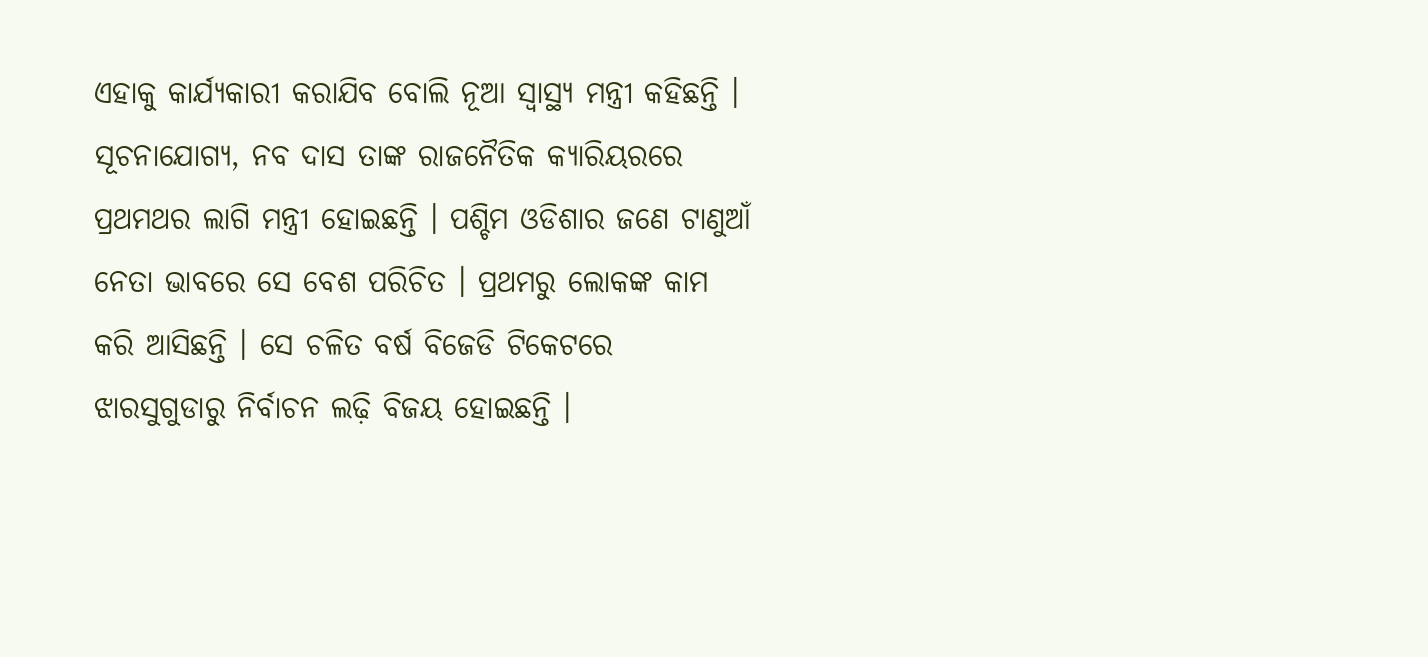ଏହାକୁ କାର୍ଯ୍ୟକାରୀ କରାଯିବ ବୋଲି ନୂଆ ସ୍ୱାସ୍ଥ୍ୟ ମନ୍ତ୍ରୀ କହିଛନ୍ତି ।
ସୂଚନାଯୋଗ୍ୟ, ନବ ଦାସ ତାଙ୍କ ରାଜନୈତିକ କ୍ୟାରିୟରରେ ପ୍ରଥମଥର ଲାଗି ମନ୍ତ୍ରୀ ହୋଇଛନ୍ତି । ପଶ୍ଚିମ ଓଡିଶାର ଜଣେ ଟାଣୁଆଁ ନେତା ଭାବରେ ସେ ବେଶ ପରିଚିତ । ପ୍ରଥମରୁ ଲୋକଙ୍କ କାମ କରି ଆସିଛନ୍ତି । ସେ ଚଳିତ ବର୍ଷ ବିଜେଡି ଟିକେଟରେ ଝାରସୁଗୁଡାରୁ ନିର୍ବାଚନ ଲଢ଼ି ବିଜୟ ହୋଇଛନ୍ତି ।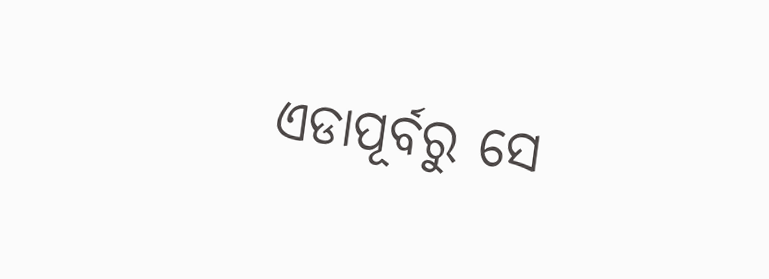ଏଡାପୂର୍ବରୁ ସେ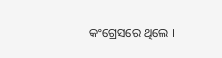କଂଗ୍ରେସରେ ଥିଲେ ।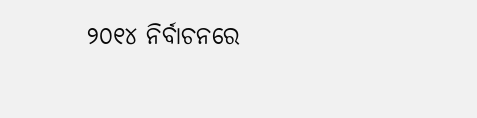୨୦୧୪ ନିର୍ବାଚନରେ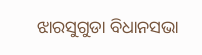ଝାରସୁଗୁଡା ବିଧାନସଭା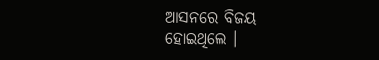ଆସନରେ ବିଜୟ ହୋଇଥିଲେ ।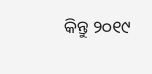କିନ୍ତୁ ୨୦୧୯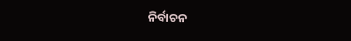ନିର୍ବାଚନ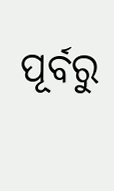ପୂର୍ବରୁ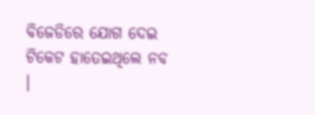ବିଜେଡିରେ ଯୋଗ ଦେଇ ଟିକେଟ ହାତେଇଥିଲେ ନବ ।